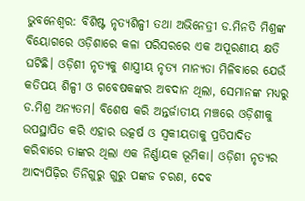ଭୁବନେଶ୍ବର: ବିଶିଷ୍ଟ ନୃତ୍ୟଶିଳ୍ପୀ ତଥା ଅଭିନେତ୍ରୀ ଡ.ମିନତି ମିଶ୍ରଙ୍କ ବିୟୋଗରେ ଓଡ଼ିଶାରେ କଳା ପରିସରରେ ଏକ ଅପୂରଣୀୟ କ୍ଷତି ଘଟିଛି। ଓଡ଼ିଶୀ ନୃତ୍ୟକୁ ଶାସ୍ତ୍ରୀୟ ନୃତ୍ୟ ମାନ୍ୟତା ମିଳିବାରେ ଯେଉଁ କତିପୟ ଶିଳ୍ପୀ ଓ ଗବେଷକଙ୍କର ଅବଦାନ ଥିଲା, ସେମାନଙ୍କ ମଧ୍ୟରୁ ଡ.ମିଶ୍ର ଅନ୍ୟତମ। ବିଶେଷ କରି ଅନ୍ତର୍ଜାତୀୟ ମଞ୍ଚରେ ଓଡ଼ିଶୀକୁ ଉପସ୍ଥାପିତ କରି ଏହାର ଉତ୍କର୍ଷ ଓ ସ୍ବକୀୟତାକୁ ପ୍ରତିପାଦିତ କରିବାରେ ତାଙ୍କର ଥିଲା ଏକ ନିର୍ଣ୍ଣାୟକ ଭୂମିକା। ଓଡ଼ିଶୀ ନୃତ୍ୟର ଆଦ୍ୟପିଢ଼ିର ତିନିଗୁରୁ ଗୁରୁ ପଙ୍କଜ ଚରଣ, ଦେବ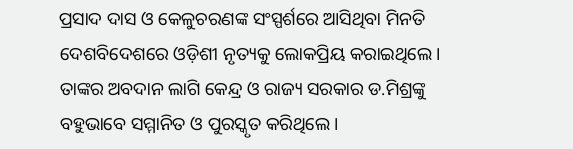ପ୍ରସାଦ ଦାସ ଓ କେଳୁଚରଣଙ୍କ ସଂସ୍ପର୍ଶରେ ଆସିଥିବା ମିନତି ଦେଶବିଦେଶରେ ଓଡ଼ିଶୀ ନୃତ୍ୟକୁ ଲୋକପ୍ରିୟ କରାଇଥିଲେ।
ତାଙ୍କର ଅବଦାନ ଲାଗି କେନ୍ଦ୍ର ଓ ରାଜ୍ୟ ସରକାର ଡ.ମିଶ୍ରଙ୍କୁ ବହୁଭାବେ ସମ୍ମାନିତ ଓ ପୁରସ୍କୃତ କରିଥିଲେ।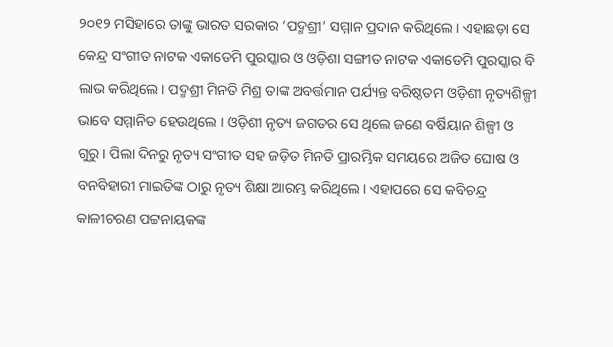୨୦୧୨ ମସିହାରେ ତାଙ୍କୁ ଭାରତ ସରକାର ‘ପଦ୍ମଶ୍ରୀ’ ସମ୍ମାନ ପ୍ରଦାନ କରିଥିଲେ। ଏହାଛଡ଼ା ସେ କେନ୍ଦ୍ର ସଂଗୀତ ନାଟକ ଏକାଡେମି ପୁରସ୍କାର ଓ ଓଡ଼ିଶା ସଙ୍ଗୀତ ନାଟକ ଏକାଡେମି ପୁରସ୍କାର ବି ଲାଭ କରିଥିଲେ। ପଦ୍ମଶ୍ରୀ ମିନତି ମିଶ୍ର ତାଙ୍କ ଅବର୍ତ୍ତମାନ ପର୍ଯ୍ୟନ୍ତ ବରିଷ୍ଠତମ ଓଡ଼ିଶୀ ନୃତ୍ୟଶିଳ୍ପୀ ଭାବେ ସମ୍ମାନିତ ହେଉଥିଲେ । ଓଡ଼ିଶୀ ନୃତ୍ୟ ଜଗତର ସେ ଥିଲେ ଜଣେ ବର୍ଷିୟାନ ଶିଳ୍ପୀ ଓ ଗୁରୁ। ପିଲା ଦିନରୁ ନୃତ୍ୟ ସଂଗୀତ ସହ ଜଡ଼ିତ ମିନତି ପ୍ରାରମ୍ଭିକ ସମୟରେ ଅଜିତ ଘୋଷ ଓ ବନବିହାରୀ ମାଇତିଙ୍କ ଠାରୁ ନୃତ୍ୟ ଶିକ୍ଷା ଆରମ୍ଭ କରିଥିଲେ। ଏହାପରେ ସେ କବିଚନ୍ଦ୍ର କାଳୀଚରଣ ପଟ୍ଟନାୟକଙ୍କ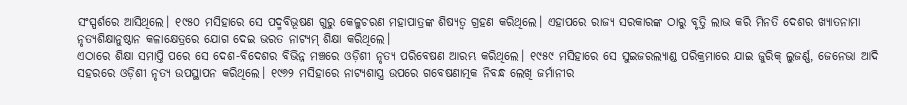ସଂସ୍ପର୍ଶରେ ଆସିଥିଲେ। ୧୯୫୦ ମସିହାରେ ସେ ପଦ୍ମବିଭୂଷଣ ଗୁରୁ କେଳୁଚରଣ ମହାପାତ୍ରଙ୍କ ଶିଷ୍ୟତ୍ୱ ଗ୍ରହଣ କରିଥିଲେ। ଏହାପରେ ରାଜ୍ୟ ସରକାରଙ୍କ ଠାରୁ ବୃତ୍ତି ଲାଭ କରି ମିନତି ଦେଶର ଖ୍ୟାତନାମା ନୃତ୍ୟଶିକ୍ଷାନୁଷ୍ଠାନ କଳାକ୍ଷେତ୍ରରେ ଯୋଗ ଦେଇ ଭରତ ନାଟ୍ୟମ୍ ଶିକ୍ଷା କରିଥିଲେ।
ଏଠାରେ ଶିକ୍ଷା ସମାପ୍ତି ପରେ ସେ ଦେଶ-ବିଦେଶର ବିଭିନ୍ନ ମଞ୍ଚରେ ଓଡ଼ିଶୀ ନୃତ୍ୟ ପରିବେଷଣ ଆରମ୍ଭ କରିଥିଲେ। ୧୯୫୯ ମସିହାରେ ସେ ସୁଇଜରଲ୍ୟାଣ୍ଡ ପରିକ୍ରମାରେ ଯାଇ ଜୁରିକ୍ ଲୁଜର୍ଣ୍ଣ, ଜେନେଭା ଆଦି ସହରରେ ଓଡ଼ିଶୀ ନୃତ୍ୟ ଉପସ୍ଥାପନ କରିଥିଲେ। ୧୯୬୨ ମସିହାରେ ନାଟ୍ୟଶାସ୍ତ୍ର ଉପରେ ଗବେଷଣାତ୍ମକ ନିବନ୍ଧ ଲେଖି ଜର୍ମାନୀର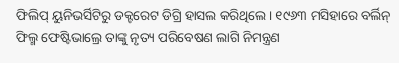ଫିଲିପ୍ ୟୁନିଭର୍ସିଟିରୁ ଡକ୍ଟରେଟ ଡିଗ୍ରି ହାସଲ କରିଥିଲେ। ୧୯୬୩ ମସିହାରେ ବର୍ଲିନ୍ ଫିଲ୍ମ ଫେଷ୍ଟିଭାଲ୍ରେ ତାଙ୍କୁ ନୃତ୍ୟ ପରିବେଷଣ ଲାଗି ନିମନ୍ତ୍ରଣ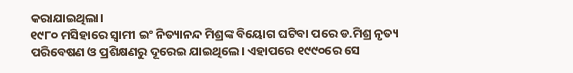କରାଯାଇଥିଲା।
୧୯୮୦ ମସିହାରେ ସ୍ୱାମୀ ଇଂ ନିତ୍ୟାନନ୍ଦ ମିଶ୍ରଙ୍କ ବିୟୋଗ ଘଟିବା ପରେ ଡ.ମିଶ୍ର ନୃତ୍ୟ ପରିବେଷଣ ଓ ପ୍ରଶିକ୍ଷଣରୁ ଦୂରେଇ ଯାଇଥିଲେ। ଏହାପରେ ୧୯୯୦ରେ ସେ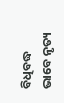ବିଧିବଦ୍ଧ ଭାବେ ନୃତ୍ୟ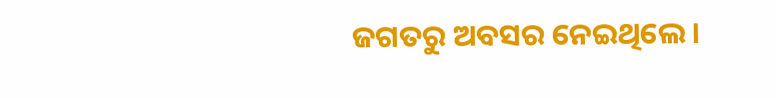ଜଗତରୁ ଅବସର ନେଇଥିଲେ।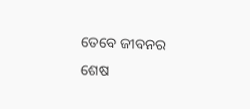ତେବେ ଜୀବନର ଶେଷ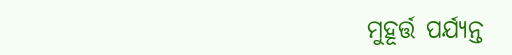ମୁହୂର୍ତ୍ତ ପର୍ଯ୍ୟନ୍ତ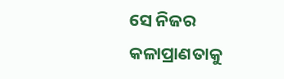ସେ ନିଜର କଳାପ୍ରାଣତାକୁ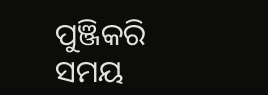ପୁଞ୍ଜିକରି ସମୟ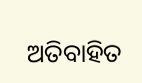ଅତିବାହିତ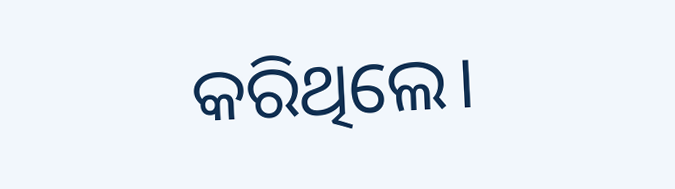କରିଥିଲେ।